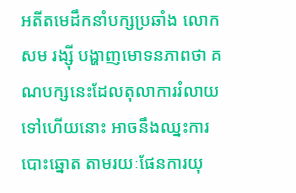អតីតមេដឹកនាំបក្សប្រឆាំង លោក សម រង្ស៊ី បង្ហាញមោទនភាពថា គណបក្សនេះដែលតុលាការរំលាយទៅហើយនោះ អាចនឹងឈ្នះការបោះឆ្នោត តាមរយៈផែនការយុ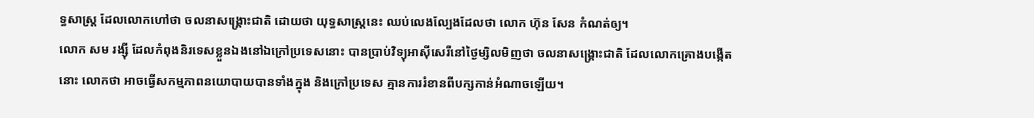ទ្ធសាស្ត្រ ដែលលោកហៅថា ចលនាសង្គ្រោះជាតិ ដោយថា យុទ្ធសាស្ត្រនេះ ឈប់លេងល្បែងដែលថា លោក ហ៊ុន សែន កំណត់ឲ្យ។
លោក សម រង្ស៊ី ដែលកំពុងនិរទេសខ្លួនឯងនៅឯក្រៅប្រទេសនោះ បានប្រាប់វិទ្យុអាស៊ីសេរីនៅថ្ងៃម្សិលមិញថា ចលនាសង្គ្រោះជាតិ ដែលលោកគ្រោងបង្កើតនោះ លោកថា អាចធ្វើសកម្មភាពនយោបាយបានទាំងក្នុង និងក្រៅប្រទេស គ្មានការរំខានពីបក្សកាន់អំណាចឡើយ។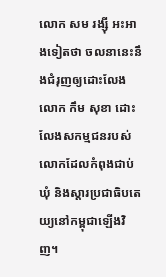លោក សម រង្ស៊ី អះអាងទៀតថា ចលនានេះនឹងជំរុញឲ្យដោះលែងលោក កឹម សុខា ដោះលែងសកម្មជនរបស់លោកដែលកំពុងជាប់ឃុំ និងស្តារប្រជាធិបតេយ្យនៅកម្ពុជាឡើងវិញ។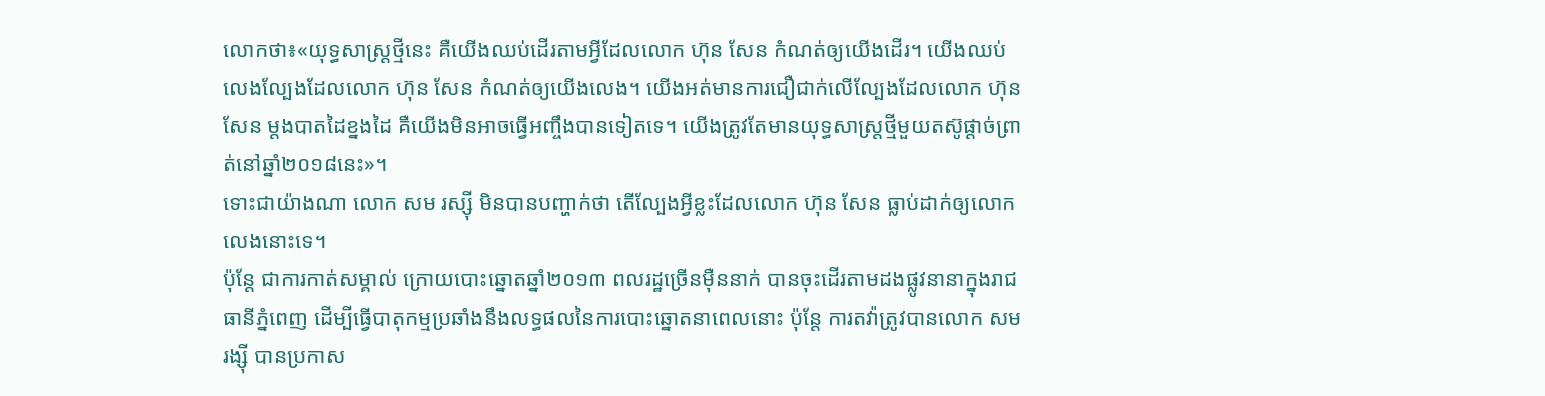លោកថា៖«យុទ្ធសាស្ត្រថ្មីនេះ គឺយើងឈប់ដើរតាមអ្វីដែលលោក ហ៊ុន សែន កំណត់ឲ្យយើងដើរ។ យើងឈប់លេងល្បែងដែលលោក ហ៊ុន សែន កំណត់ឲ្យយើងលេង។ យើងអត់មានការជឿជាក់លើល្បែងដែលលោក ហ៊ុន សែន ម្តងបាតដៃខ្នងដៃ គឺយើងមិនអាចធ្វើអញ្ចឹងបានទៀតទេ។ យើងត្រូវតែមានយុទ្ធសាស្ត្រថ្មីមួយតស៊ូផ្តាច់ព្រាត់នៅឆ្នាំ២០១៨នេះ»។
ទោះជាយ៉ាងណា លោក សម រស្ស៊ី មិនបានបញ្ហាក់ថា តើល្បែងអ្វីខ្លះដែលលោក ហ៊ុន សែន ធ្លាប់ដាក់ឲ្យលោកលេងនោះទេ។
ប៉ុន្តែ ជាការកាត់សម្គាល់ ក្រោយបោះឆ្នោតឆ្នាំ២០១៣ ពលរដ្ឋច្រើនម៉ឺននាក់ បានចុះដើរតាមដងផ្លូវនានាក្នុងរាជធានីភ្នំពេញ ដើម្បីធ្វើបាតុកម្មប្រឆាំងនឹងលទ្ធផលនៃការបោះឆ្នោតនាពេលនោះ ប៉ុន្តែ ការតវ៉ាត្រូវបានលោក សម រង្ស៊ី បានប្រកាស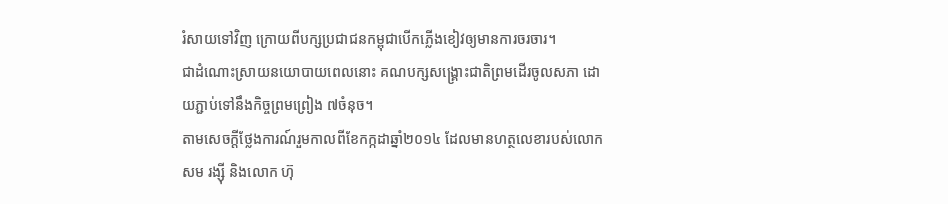រំសាយទៅវិញ ក្រោយពីបក្សប្រជាជនកម្ពុជាបើកភ្លើងខៀវឲ្យមានការចរចារ។
ជាដំណោះស្រាយនយោបាយពេលនោះ គណបក្សសង្គ្រោះជាតិព្រមដើរចូលសភា ដោយភ្ជាប់ទៅនឹងកិច្ចព្រមព្រៀង ៧ចំនុច។
តាមសេចក្តីថ្លែងការណ៍រួមកាលពីខែកក្កដាឆ្នាំ២០១៤ ដែលមានហត្ថលេខារបស់លោក សម រង្ស៊ី និងលោក ហ៊ុ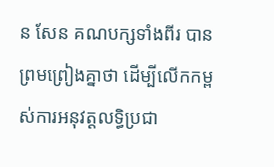ន សែន គណបក្សទាំងពីរ បានព្រមព្រៀងគ្នាថា ដើម្បីលើកកម្ពស់ការអនុវត្តលទ្ធិប្រជា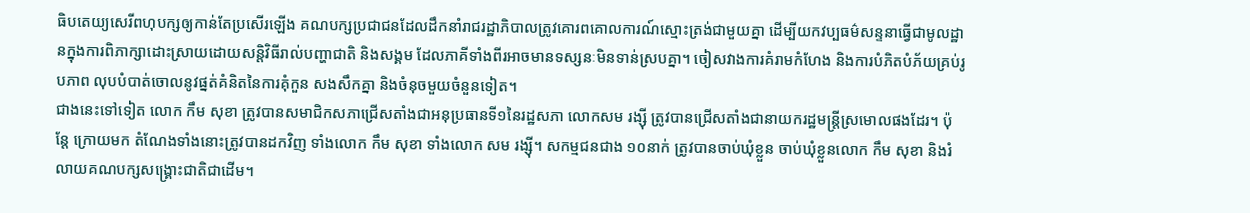ធិបតេយ្យសេរីពហុបក្សឲ្យកាន់តែប្រសើរឡើង គណបក្សប្រជាជនដែលដឹកនាំរាជរដ្ឋាភិបាលត្រូវគោរពគោលការណ៍ស្មោះត្រង់ជាមួយគ្នា ដើម្បីយកវប្បធម៌សន្ទនាធ្វើជាមូលដ្ឋានក្នុងការពិភាក្សាដោះស្រាយដោយសន្តិវិធីរាល់បញ្ហាជាតិ និងសង្គម ដែលភាគីទាំងពីរអាចមានទស្សនៈមិនទាន់ស្របគ្នា។ ចៀសវាងការគំរាមកំហែង និងការបំភិតបំភ័យគ្រប់រូបភាព លុបបំបាត់ចោលនូវផ្នត់គំនិតនៃការគុំកួន សងសឹកគ្នា និងចំនុចមួយចំនួនទៀត។
ជាងនេះទៅទៀត លោក កឹម សុខា ត្រូវបានសមាជិកសភាជ្រើសតាំងជាអនុប្រធានទី១នៃរដ្ឋសភា លោកសម រង្ស៊ី ត្រូវបានជ្រើសតាំងជានាយករដ្ឋមន្ត្រីស្រមោលផងដែរ។ ប៉ុន្តែ ក្រោយមក តំណែងទាំងនោះត្រូវបានដកវិញ ទាំងលោក កឹម សុខា ទាំងលោក សម រង្ស៊ី។ សកម្មជនជាង ១០នាក់ ត្រូវបានចាប់ឃុំខ្លួន ចាប់ឃុំខ្លួនលោក កឹម សុខា និងរំលាយគណបក្សសង្គ្រោះជាតិជាដើម។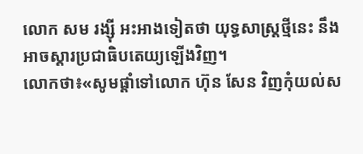លោក សម រង្ស៊ី អះអាងទៀតថា យុទ្ធសាស្ត្រថ្មីនេះ នឹងអាចស្តារប្រជាធិបតេយ្យឡើងវិញ។
លោកថា៖«សូមផ្តាំទៅលោក ហ៊ុន សែន វិញកុំយល់ស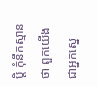ប្តិ កុំនឹកស្មានថា ពួកយើងជាអ្នកស្នេ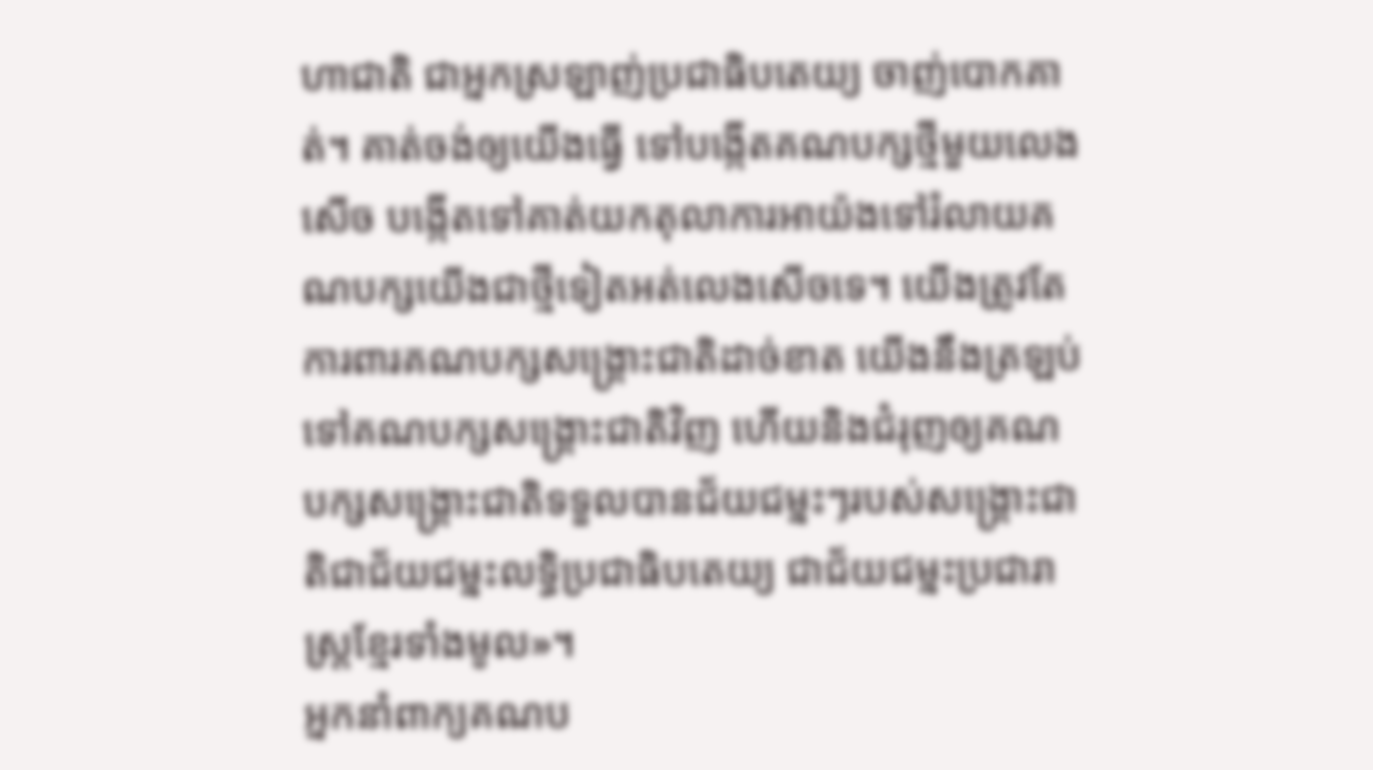ហាជាតិ ជាអ្នកស្រឡាញ់ប្រជាធិបតេយ្យ ចាញ់បោកគាត់។ គាត់ចង់ឲ្យយើងធ្វើ ទៅបង្កើតគណបក្សថ្មីមួយលេងសើច បង្កើតទៅគាត់យកតុលាការអាយ៉ងទៅរំលាយគណបក្សយើងជាថ្មីទៀតអត់លេងសើចទេ។ យើងត្រូវតែការពារគណបក្សសង្គ្រោះជាតិដាច់ខាត យើងនឹងត្រឡប់ទៅគណបក្សសង្គ្រោះជាតិវិញ ហើយនិងជំរុញឲ្យគណបក្សសង្គ្រោះជាតិទទួលបានជ័យជម្នះៗរបស់សង្គ្រោះជាតិជាជ័យជម្នះលទ្ធិប្រជាធិបតេយ្យ ជាជ័យជម្នះប្រជារាស្ត្រខ្មែរទាំងមូល»។
អ្នកនាំពាក្យគណប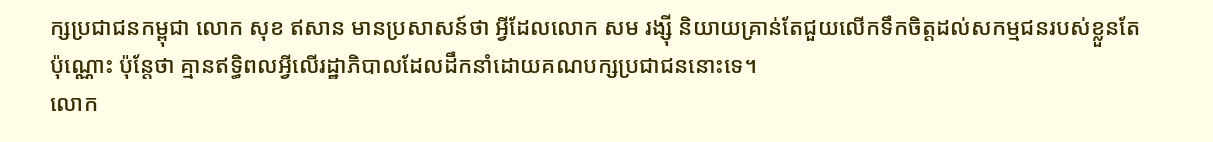ក្សប្រជាជនកម្ពុជា លោក សុខ ឥសាន មានប្រសាសន៍ថា អ្វីដែលលោក សម រង្ស៊ី និយាយគ្រាន់តែជួយលើកទឹកចិត្តដល់សកម្មជនរបស់ខ្លួនតែប៉ុណ្ណោះ ប៉ុន្តែថា គ្មានឥទ្ធិពលអ្វីលើរដ្ឋាភិបាលដែលដឹកនាំដោយគណបក្សប្រជាជននោះទេ។
លោក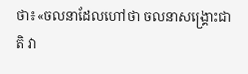ថា៖«ចលនាដែលហៅថា ចលនាសង្គ្រោះជាតិ វា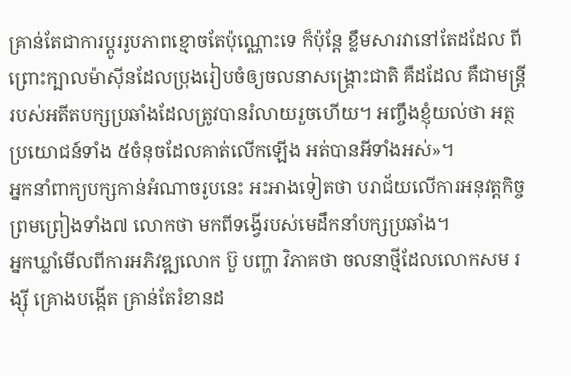គ្រាន់តែជាការប្តូររូបភាពខ្មោចតែប៉ុណ្ណោះទេ ក៏ប៉ុន្តែ ខ្លឹមសារវានៅតែដដែល ពីព្រោះក្បាលម៉ាស៊ីនដែលប្រុងរៀបចំឲ្យចលនាសង្គ្រោះជាតិ គឺដដែល គឺជាមន្ត្រីរបស់អតីតបក្សប្រឆាំងដែលត្រូវបានរំលាយរួចហើយ។ អញ្ចឹងខ្ញុំយល់ថា អត្ថប្រយោជន៍ទាំង ៥ចំនុចដែលគាត់លើកឡើង អត់បានអីទាំងអស់»។
អ្នកនាំពាក្យបក្សកាន់អំណាចរូបនេះ អះអាងទៀតថា បរាជ័យលើការអនុវត្តកិច្ចព្រមព្រៀងទាំង៧ លោកថា មកពីទង្វើរបស់មេដឹកនាំបក្សប្រឆាំង។
អ្នកឃ្លាំមើលពីការអភិវឌ្ឍលោក ប៊ួ បញ្ហា វិភាគថា ចលនាថ្មីដែលលោកសម រង្ស៊ី គ្រោងបង្កើត គ្រាន់តែរំខានដ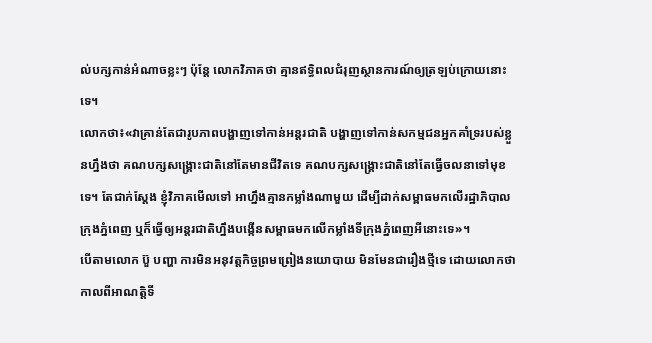ល់បក្សកាន់អំណាចខ្លះៗ ប៉ុន្តែ លោកវិភាគថា គ្មានឥទ្ធិពលជំរុញស្ថានការណ៍ឲ្យត្រឡប់ក្រោយនោះទេ។
លោកថា៖«វាគ្រាន់តែជារូបភាពបង្ហាញទៅកាន់អន្តរជាតិ បង្ហាញទៅកាន់សកម្មជនអ្នកគាំទ្ររបស់ខ្លួនហ្នឹងថា គណបក្សសង្គ្រោះជាតិនៅតែមានជីវិតទេ គណបក្សសង្គ្រោះជាតិនៅតែធ្វើចលនាទៅមុខទេ។ តែជាក់ស្តែង ខ្ញុំវិភាគមើលទៅ អាហ្នឹងគ្មានកម្លាំងណាមួយ ដើម្បីដាក់សម្ពាធមកលើរដ្ឋាភិបាលក្រុងភ្នំពេញ ឬក៏ធ្វើឲ្យអន្តរជាតិហ្នឹងបង្កើនសម្ពាធមកលើកម្លាំងទីក្រុងភ្នំពេញអីនោះទេ»។
បើតាមលោក ប៊ួ បញ្ហា ការមិនអនុវត្តកិច្ចព្រមព្រៀងនយោបាយ មិនមែនជារឿងថ្មីទេ ដោយលោកថា កាលពីអាណត្តិទី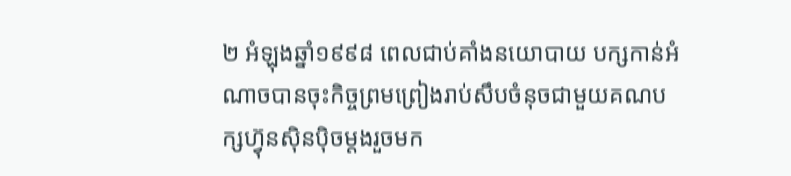២ អំឡុងឆ្នាំ១៩៩៨ ពេលជាប់គាំងនយោបាយ បក្សកាន់អំណាចបានចុះកិច្ចព្រមព្រៀងរាប់សឹបចំនុចជាមួយគណបក្សហ្វ៊ុនស៊ិនប៉ិចម្តងរួចមក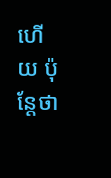ហើយ ប៉ុន្តែថា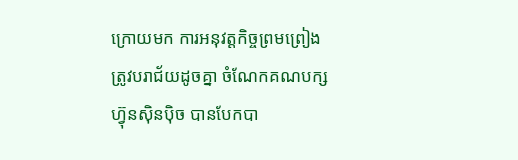ក្រោយមក ការអនុវត្តកិច្ចព្រមព្រៀងត្រូវបរាជ័យដូចគ្នា ចំណែកគណបក្សហ្វ៊ុនស៊ិនប៉ិច បានបែកបា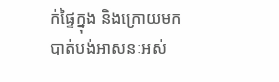ក់ផ្ទៃក្នុង និងក្រោយមកបាត់បង់អាសនៈអស់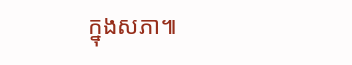ក្នុងសភា៕